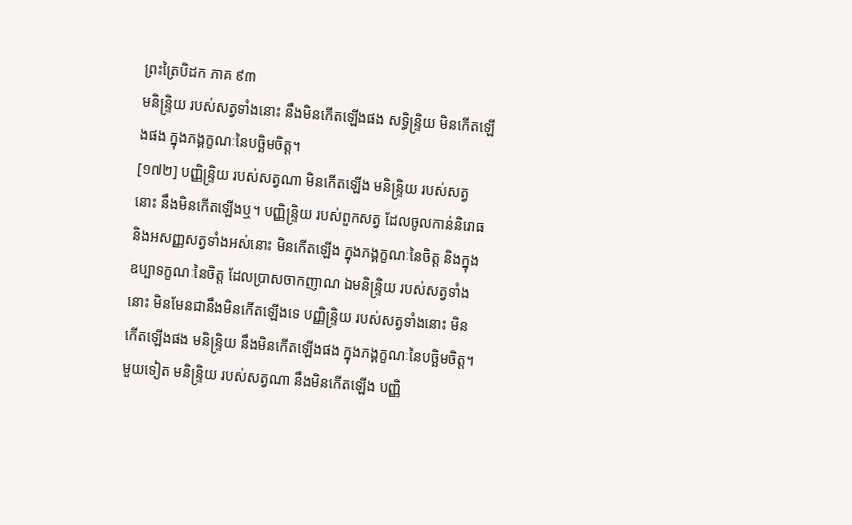ព្រះត្រៃបិដក ភាគ ៩៣
មនិន្ទ្រិយ របស់សត្វទាំងនោះ នឹងមិនកើតឡើងផង សទ្ធិន្ទ្រិយ មិនកើតឡើងផង ក្នុងភង្គក្ខណៈនៃបច្ឆិមចិត្ត។
[១៧២] បញ្ញិន្ទ្រិយ របស់សត្វណា មិនកើតឡើង មនិន្ទ្រិយ របស់សត្វនោះ នឹងមិនកើតឡើងឬ។ បញ្ញិន្ទ្រិយ របស់ពួកសត្វ ដែលចូលកាន់និរោធ និងអសញ្ញសត្វទាំងអស់នោះ មិនកើតឡើង ក្នុងភង្គក្ខណៈនៃចិត្ត និងក្នុងឧប្បាទក្ខណៈនៃចិត្ត ដែលប្រាសចាកញាណ ឯមនិន្ទ្រិយ របស់សត្វទាំងនោះ មិនមែនជានឹងមិនកើតឡើងទេ បញ្ញិន្ទ្រិយ របស់សត្វទាំងនោះ មិនកើតឡើងផង មនិន្ទ្រិយ នឹងមិនកើតឡើងផង ក្នុងភង្គក្ខណៈនៃបច្ឆិមចិត្ត។ មួយទៀត មនិន្ទ្រិយ របស់សត្វណា នឹងមិនកើតឡើង បញ្ញិ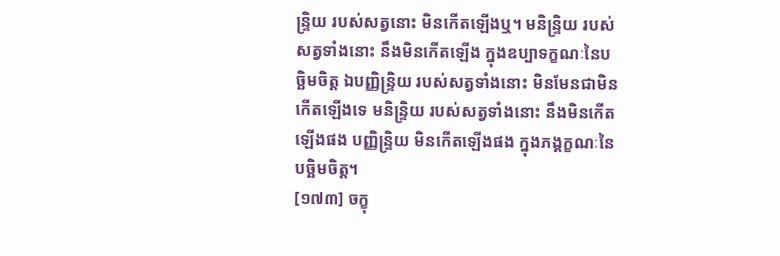ន្ទ្រិយ របស់សត្វនោះ មិនកើតឡើងឬ។ មនិន្ទ្រិយ របស់សត្វទាំងនោះ នឹងមិនកើតឡើង ក្នុងឧប្បាទក្ខណៈនៃបច្ឆិមចិត្ត ឯបញ្ញិន្ទ្រិយ របស់សត្វទាំងនោះ មិនមែនជាមិនកើតឡើងទេ មនិន្ទ្រិយ របស់សត្វទាំងនោះ នឹងមិនកើតឡើងផង បញ្ញិន្ទ្រិយ មិនកើតឡើងផង ក្នុងភង្គក្ខណៈនៃបច្ឆិមចិត្ត។
[១៧៣] ចក្ខុ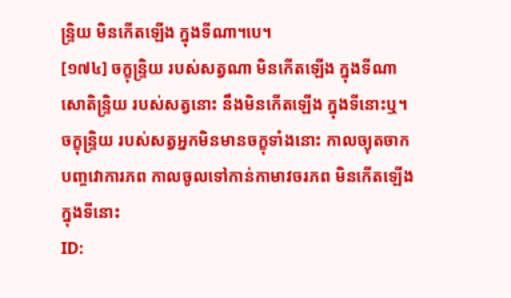ន្ទ្រិយ មិនកើតឡើង ក្នុងទីណា។បេ។
[១៧៤] ចក្ខុន្ទ្រិយ របស់សត្វណា មិនកើតឡើង ក្នុងទីណា សោតិន្ទ្រិយ របស់សត្វនោះ នឹងមិនកើតឡើង ក្នុងទីនោះឬ។ ចក្ខុន្ទ្រិយ របស់សត្វអ្នកមិនមានចក្ខុទាំងនោះ កាលច្យុតចាកបញ្ចវោការភព កាលចូលទៅកាន់កាមាវចរភព មិនកើតឡើង ក្នុងទីនោះ
ID: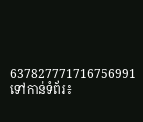637827771716756991
ទៅកាន់ទំព័រ៖